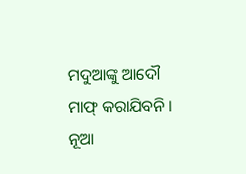ମଦୁଆଙ୍କୁ ଆଦୌ ମାଫ୍ କରାଯିବନି । ନୂଆ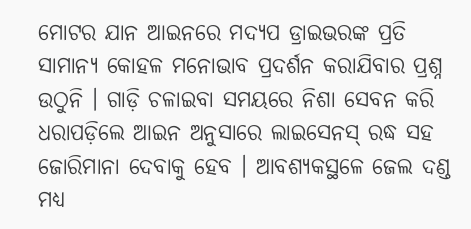ମୋଟର ଯାନ ଆଇନରେ ମଦ୍ୟପ ଡ୍ରାଇଭରଙ୍କ ପ୍ରତି ସାମାନ୍ୟ କୋହଳ ମନୋଭାବ ପ୍ରଦର୍ଶନ କରାଯିବାର ପ୍ରଶ୍ନ ଉଠୁନି । ଗାଡ଼ି ଚଳାଇବା ସମୟରେ ନିଶା ସେବନ କରି ଧରାପଡ଼ିଲେ ଆଇନ ଅନୁସାରେ ଲାଇସେନସ୍ ରଦ୍ଧ ସହ ଜୋରିମାନା ଦେବାକୁ ହେବ । ଆବଶ୍ୟକସ୍ଥଳେ ଜେଲ ଦଣ୍ଡ ମଧ୍ୟ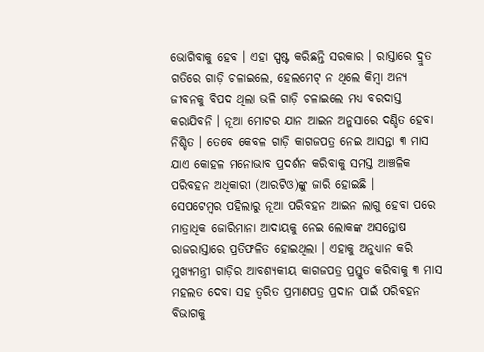ଭୋଗିବାକୁ ହେବ । ଏହା ସ୍ପଷ୍ଟ କରିଛନ୍ତି ସରକାର । ରାସ୍ତାରେ ଦ୍ରୁତ ଗତିରେ ଗାଡ଼ି ଚଳାଇଲେ, ହେଲମେଟ୍ ନ ଥିଲେ କିମ୍ବା ଅନ୍ୟ ଜୀବନକୁ ବିପଦ ଥିଲା ଭଳି ଗାଡ଼ି ଚଳାଇଲେ ମଧ୍ୟ ବରଦାସ୍ତ କରାଯିବନି । ନୂଆ ମୋଟର ଯାନ ଆଇନ ଅନୁସାରେ ଦଣ୍ଡିତ ହେବା ନିଶ୍ଚିତ । ତେବେ କେବଳ ଗାଡ଼ି କାଗଜପତ୍ର ନେଇ ଆସନ୍ତା ୩ ମାସ ଯାଏ କୋହଳ ମନୋଭାବ ପ୍ରଦର୍ଶନ କରିବାକୁ ସମସ୍ତ ଆଞ୍ଚଳିକ ପରିବହନ ଅଧିକାରୀ (ଆରଟିଓ)ଙ୍କୁ ଜାରି ହୋଇଛି ।
ସେପଟେମ୍ବର ପହିଲାରୁ ନୂଆ ପରିବହନ ଆଇନ ଲାଗୁ ହେବା ପରେ ମାତ୍ରାଧିକ ଜୋରିମାନା ଆଦାୟକୁ ନେଇ ଲୋକଙ୍କ ଅସନ୍ତୋଷ ରାଜରାସ୍ତାରେ ପ୍ରତିଫଳିତ ହୋଇଥିଲା । ଏହାକୁ ଅନୁଧ୍ୟାନ କରି ମୁଖ୍ୟମନ୍ତ୍ରୀ ଗାଡ଼ିର ଆବଶ୍ୟକୀୟ କାଗଜପତ୍ର ପ୍ରସ୍ତୁତ କରିବାକୁ ୩ ମାସ ମହଲତ ଦେବା ସହ ତ୍ୱରିତ ପ୍ରମାଣପତ୍ର ପ୍ରଦାନ ପାଇଁ ପରିବହନ ବିଭାଗକୁ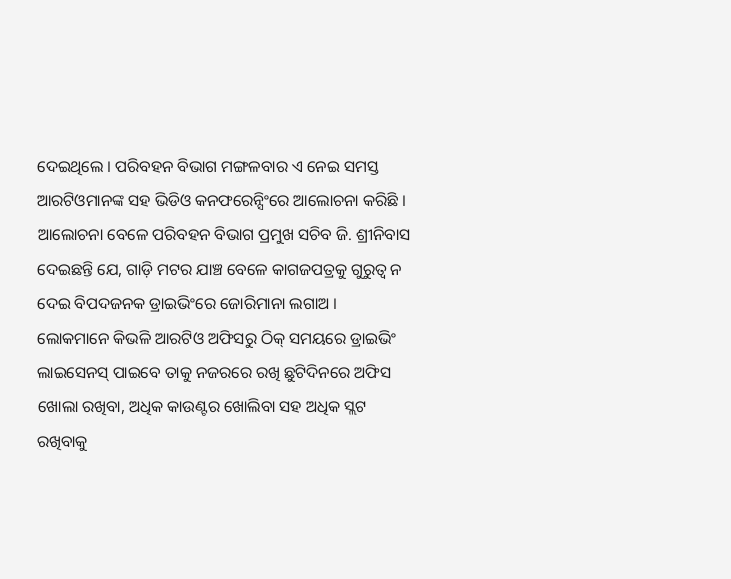ଦେଇଥିଲେ । ପରିବହନ ବିଭାଗ ମଙ୍ଗଳବାର ଏ ନେଇ ସମସ୍ତ ଆରଟିଓମାନଙ୍କ ସହ ଭିଡିଓ କନଫରେନ୍ସିଂରେ ଆଲୋଚନା କରିଛି । ଆଲୋଚନା ବେଳେ ପରିବହନ ବିଭାଗ ପ୍ରମୁଖ ସଚିବ ଜି. ଶ୍ରୀନିବାସ ଦେଇଛନ୍ତି ଯେ, ଗାଡ଼ି ମଟର ଯାଞ୍ଚ ବେଳେ କାଗଜପତ୍ରକୁ ଗୁରୁତ୍ୱ ନ ଦେଇ ବିପଦଜନକ ଡ୍ରାଇଭିଂରେ ଜୋରିମାନା ଲଗାଅ । ଲୋକମାନେ କିଭଳି ଆରଟିଓ ଅଫିସରୁ ଠିକ୍ ସମୟରେ ଡ୍ରାଇଭିଂ ଲାଇସେନସ୍ ପାଇବେ ତାକୁ ନଜରରେ ରଖି ଛୁଟିଦିନରେ ଅଫିସ ଖୋଲା ରଖିବା, ଅଧିକ କାଉଣ୍ଟର ଖୋଲିବା ସହ ଅଧିକ ସ୍ଲଟ ରଖିବାକୁ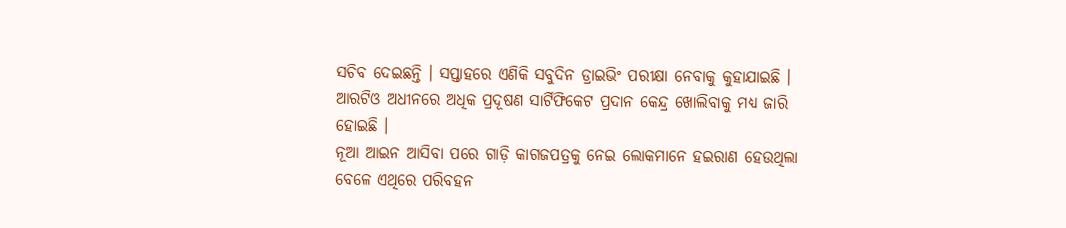ସଚିବ ଦେଇଛନ୍ତି । ସପ୍ତାହରେ ଏଣିକି ସବୁଦିନ ଡ୍ରାଇଭିଂ ପରୀକ୍ଷା ନେବାକୁ କୁହାଯାଇଛି । ଆରଟିଓ ଅଧୀନରେ ଅଧିକ ପ୍ରଦୂଷଣ ସାର୍ଟିଫିକେଟ ପ୍ରଦାନ କେନ୍ଦ୍ର ଖୋଲିବାକୁ ମଧ୍ୟ ଜାରି ହୋଇଛି ।
ନୂଆ ଆଇନ ଆସିବା ପରେ ଗାଡ଼ି କାଗଜପତ୍ରକୁ ନେଇ ଲୋକମାନେ ହଇରାଣ ହେଉଥିଲା ବେଳେ ଏଥିରେ ପରିବହନ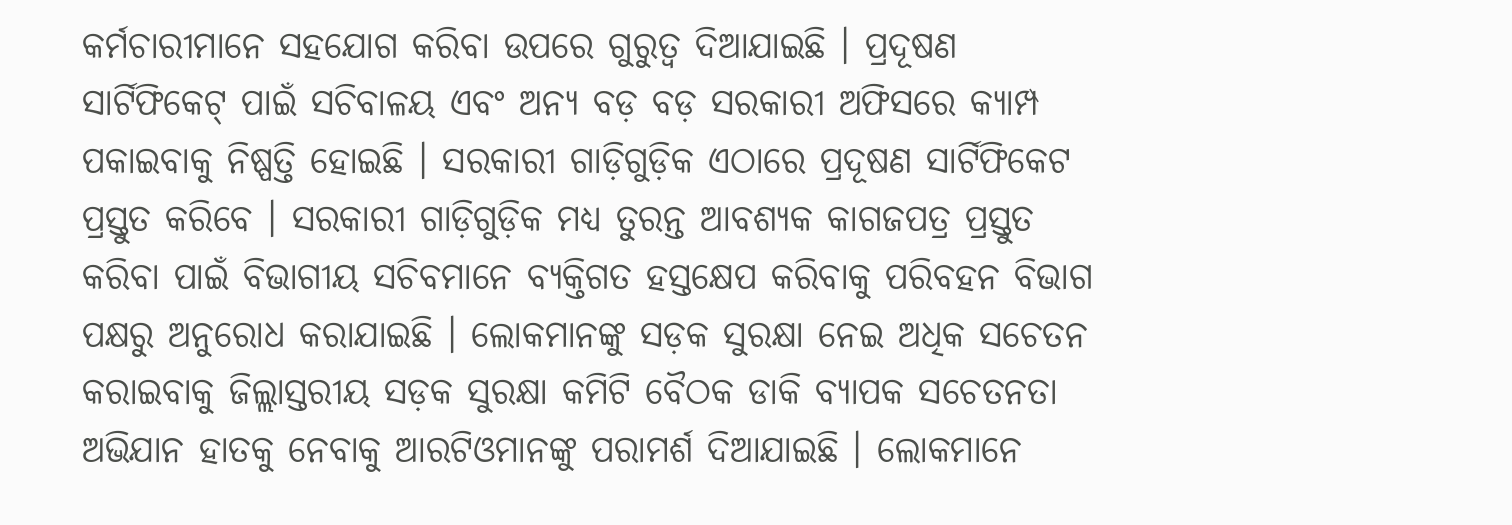କର୍ମଚାରୀମାନେ ସହଯୋଗ କରିବା ଉପରେ ଗୁରୁତ୍ୱ ଦିଆଯାଇଛି । ପ୍ରଦୂଷଣ ସାର୍ଟିଫିକେଟ୍ ପାଇଁ ସଚିବାଳୟ ଏବଂ ଅନ୍ୟ ବଡ଼ ବଡ଼ ସରକାରୀ ଅଫିସରେ କ୍ୟାମ୍ପ ପକାଇବାକୁ ନିଷ୍ପତ୍ତି ହୋଇଛି । ସରକାରୀ ଗାଡ଼ିଗୁଡ଼ିକ ଏଠାରେ ପ୍ରଦୂଷଣ ସାର୍ଟିଫିକେଟ ପ୍ରସ୍ତୁତ କରିବେ । ସରକାରୀ ଗାଡ଼ିଗୁଡ଼ିକ ମଧ୍ୟ ତୁରନ୍ତ ଆବଶ୍ୟକ କାଗଜପତ୍ର ପ୍ରସ୍ତୁତ କରିବା ପାଇଁ ବିଭାଗୀୟ ସଚିବମାନେ ବ୍ୟକ୍ତିଗତ ହସ୍ତକ୍ଷେପ କରିବାକୁ ପରିବହନ ବିଭାଗ ପକ୍ଷରୁ ଅନୁରୋଧ କରାଯାଇଛି । ଲୋକମାନଙ୍କୁ ସଡ଼କ ସୁରକ୍ଷା ନେଇ ଅଧିକ ସଚେତନ କରାଇବାକୁ ଜିଲ୍ଲାସ୍ତରୀୟ ସଡ଼କ ସୁରକ୍ଷା କମିଟି ବୈଠକ ଡାକି ବ୍ୟାପକ ସଚେତନତା ଅଭିଯାନ ହାତକୁ ନେବାକୁ ଆରଟିଓମାନଙ୍କୁ ପରାମର୍ଶ ଦିଆଯାଇଛି । ଲୋକମାନେ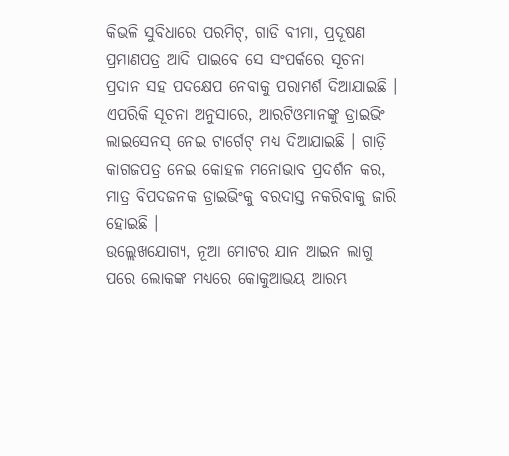କିଭଳି ସୁବିଧାରେ ପରମିଟ୍, ଗାଡି ବୀମା, ପ୍ରଦୂଷଣ ପ୍ରମାଣପତ୍ର ଆଦି ପାଇବେ ସେ ସଂପର୍କରେ ସୂଚନା ପ୍ରଦାନ ସହ ପଦକ୍ଷେପ ନେବାକୁ ପରାମର୍ଶ ଦିଆଯାଇଛି । ଏପରିକି ସୂଚନା ଅନୁସାରେ, ଆରଟିଓମାନଙ୍କୁ ଡ୍ରାଇଭିଂ ଲାଇସେନସ୍ ନେଇ ଟାର୍ଗେଟ୍ ମଧ୍ୟ ଦିଆଯାଇଛି । ଗାଡ଼ି କାଗଜପତ୍ର ନେଇ କୋହଳ ମନୋଭାବ ପ୍ରଦର୍ଶନ କର, ମାତ୍ର ବିପଦଜନକ ଡ୍ରାଇଭିଂକୁ ବରଦାସ୍ତ ନକରିବାକୁ ଜାରି ହୋଇଛି ।
ଉଲ୍ଲେଖଯୋଗ୍ୟ, ନୂଆ ମୋଟର ଯାନ ଆଇନ ଲାଗୁ ପରେ ଲୋକଙ୍କ ମଧ୍ୟରେ କୋକୁଆଭୟ ଆରମ୍ଭ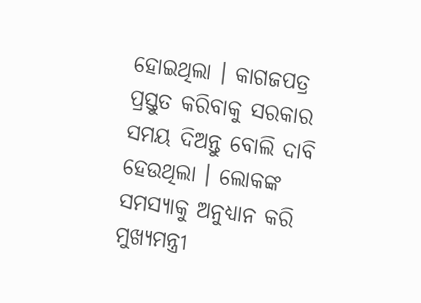ହୋଇଥିଲା । କାଗଜପତ୍ର ପ୍ରସ୍ତୁତ କରିବାକୁ ସରକାର ସମୟ ଦିଅନ୍ତୁ ବୋଲି ଦାବି ହେଉଥିଲା । ଲୋକଙ୍କ ସମସ୍ୟାକୁ ଅନୁଧ୍ୟାନ କରି ମୁଖ୍ୟମନ୍ତ୍ରୀ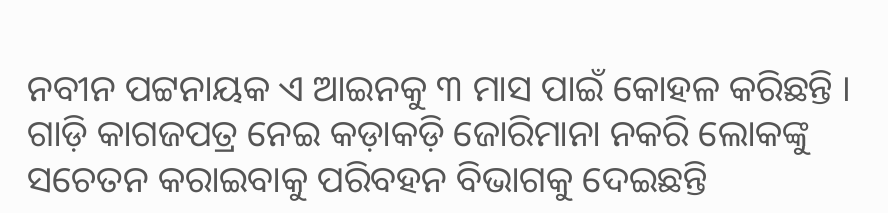ନବୀନ ପଟ୍ଟନାୟକ ଏ ଆଇନକୁ ୩ ମାସ ପାଇଁ କୋହଳ କରିଛନ୍ତି । ଗାଡ଼ି କାଗଜପତ୍ର ନେଇ କଡ଼ାକଡ଼ି ଜୋରିମାନା ନକରି ଲୋକଙ୍କୁ ସଚେତନ କରାଇବାକୁ ପରିବହନ ବିଭାଗକୁ ଦେଇଛନ୍ତି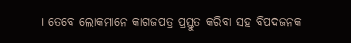। ତେବେ ଲୋକମାନେ କାଗଜପତ୍ର ପ୍ରସ୍ତୁତ କରିବା ସହ ବିପଦଜନକ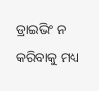ଡ୍ରାଇଭିଂ ନ କରିବାକୁ ମଧ୍ୟ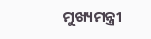ମୁଖ୍ୟମନ୍ତ୍ରୀ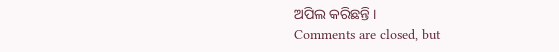ଅପିଲ କରିଛନ୍ତି ।
Comments are closed, but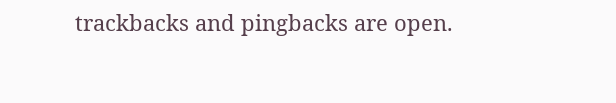trackbacks and pingbacks are open.